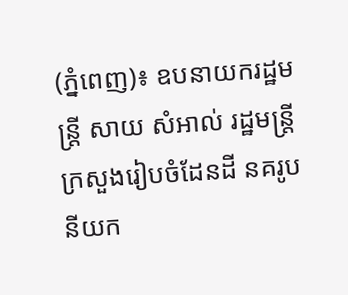(ភ្នំពេញ)៖ ឧបនាយករដ្ឋមន្ត្រី សាយ សំអាល់ រដ្ឋមន្ត្រីក្រសួងរៀបចំដែនដី នគរូបនីយក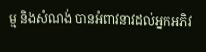ម្ម និងសំណង់ បានអំពាវនាវដល់អ្នកអភិវ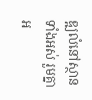ឌ្ឍលំនៅស្ថានទាំងអស់ រួមគ្នាអ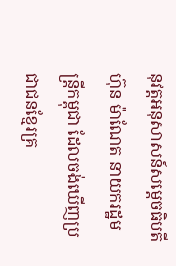នុវត្តអនុសាសន៍សម្តេចធិបតី ហ៊ុន ម៉ាណែត នាយករដ្ឋមន្ត្រីកម្ពុជា ដែលចង់ឃើញប្រជាជនខ្មែរគ្រ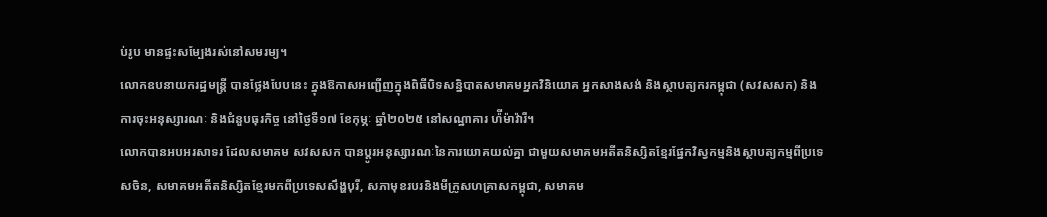ប់រូប មានផ្ទះសម្បែងរស់នៅសមរម្យ។
លោកឧបនាយករដ្ឋមន្ត្រី បានថ្លែងបែបនេះ ក្នុងឱកាសអញ្ជើញក្នុងពិធីបិទសន្និបាតសមាគមអ្នកវិនិយោគ អ្នកសាងសង់ និងស្ថាបត្យករកម្ពុជា (សវសសក) និងការចុះអនុស្សារណៈ និងជំនួបធុរកិច្ច នៅថ្ងៃទី១៧ ខែកុម្ភៈ ឆ្នាំ២០២៥ នៅសណ្ឋាគារ ហ៉ីម៉ាវ៉ារី។
លោកបានអបអរសាទរ ដែលសមាគម សវសសក បានប្តូរអនុស្សារណៈនៃការយោគយល់គ្នា ជាមួយសមាគមអតីតនិស្សិតខ្មែរផ្នែកវិស្វកម្មនិងស្ថាបត្យកម្មពីប្រទេសចិន, សមាគមអតីតនិស្សិតខ្មែរមកពីប្រទេសសឹង្ហបុរី, សភាមុខរបរនិងមីក្រូសហគ្រាសកម្ពុជា, សមាគម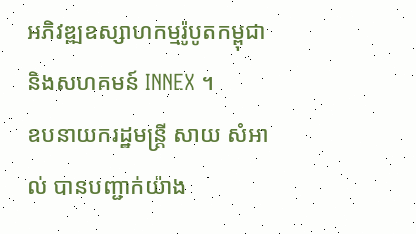អភិវឌ្ឍឧស្សាហកម្មរ៉ូបូតកម្ពុជា និងសហគមន៍ INNEX ។
ឧបនាយករដ្ឋមន្ត្រី សាយ សំអាល់ បានបញ្ជាក់យ៉ាង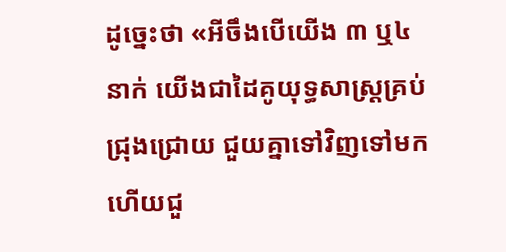ដូច្នេះថា «អីចឹងបើយើង ៣ ឬ៤នាក់ យើងជាដៃគូយុទ្ធសាស្ត្រគ្រប់ជ្រុងជ្រោយ ជួយគ្នាទៅវិញទៅមក ហើយជួ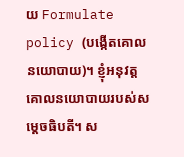យ Formulate policy (បង្កើតគោលនយោបាយ)។ ខ្ញុំអនុវត្តគោលនយោបាយរបស់សម្តេចធិបតី។ ស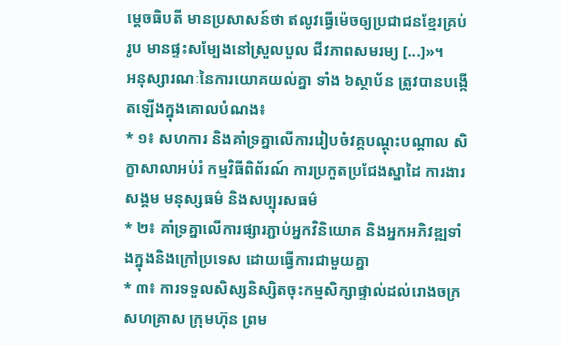ម្តេចធិបតី មានប្រសាសន៍ថា ឥលូវធ្វើម៉េចឲ្យប្រជាជនខ្មែរគ្រប់រូប មានផ្ទះសម្បែងនៅស្រួលបួល ជីវភាពសមរម្យ [...]»។
អនុស្សារណៈនៃការយោគយល់គ្នា ទាំង ៦ស្ថាប័ន ត្រូវបានបង្កើតឡើងក្នុងគោលបំណង៖
* ១៖ សហការ និងគាំទ្រគ្នាលើការរៀបចំវគ្គបណ្តុះបណ្តាល សិក្ខាសាលាអប់រំ កម្មវិធីពិព័រណ៍ ការប្រកួតប្រជែងស្នាដៃ ការងារសង្គម មនុស្សធម៌ និងសប្បុរសធម៌
* ២៖ គាំទ្រគ្នាលើការផ្សារភ្ជាប់អ្នកវិនិយោគ និងអ្នកអភិវឌ្ឍទាំងក្នុងនិងក្រៅប្រទេស ដោយធ្វើការជាមួយគ្នា
* ៣៖ ការទទួលសិស្សនិស្សិតចុះកម្មសិក្សាផ្ទាល់ដល់រោងចក្រ សហគ្រាស ក្រុមហ៊ុន ព្រម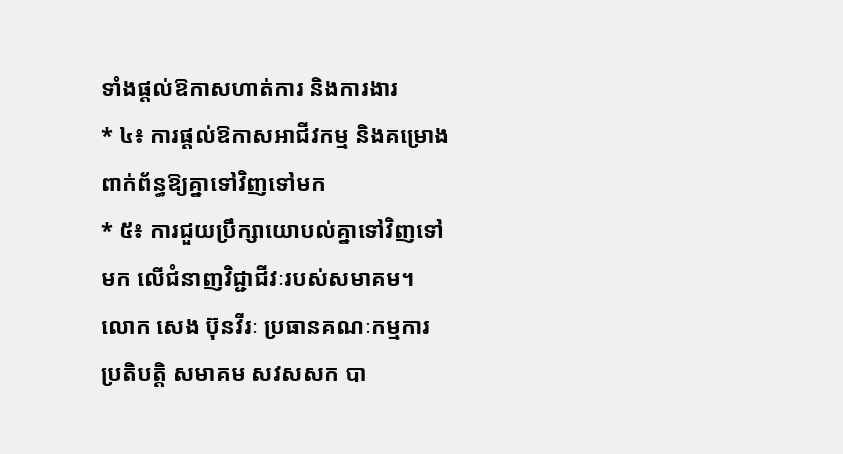ទាំងផ្តល់ឱកាសហាត់ការ និងការងារ
* ៤៖ ការផ្តល់ឱកាសអាជីវកម្ម និងគម្រោងពាក់ព័ន្ធឱ្យគ្នាទៅវិញទៅមក
* ៥៖ ការជួយប្រឹក្សាយោបល់គ្នាទៅវិញទៅមក លើជំនាញវិជ្ជាជីវៈរបស់សមាគម។
លោក សេង ប៊ុនវីរៈ ប្រធានគណៈកម្មការប្រតិបត្តិ សមាគម សវសសក បា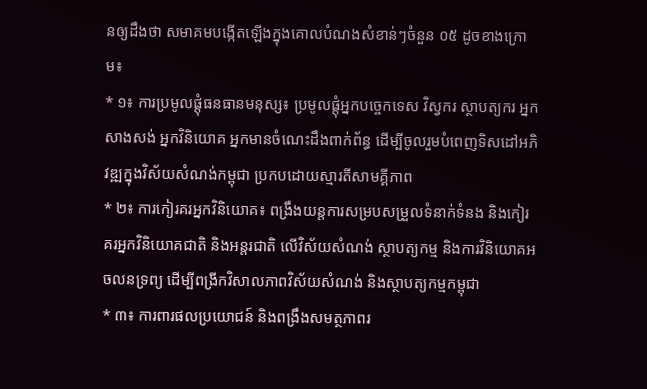នឲ្យដឹងថា សមាគមបង្កើតឡើងក្នុងគោលបំណងសំខាន់ៗចំនួន ០៥ ដូចខាងក្រោម៖
* ១៖ ការប្រមូលផ្តុំធនធានមនុស្ស៖ ប្រមូលផ្តុំអ្នកបច្ចេកទេស វិស្វករ ស្ថាបត្យករ អ្នកសាងសង់ អ្នកវិនិយោគ អ្នកមានចំណេះដឹងពាក់ព័ន្ធ ដើម្បីចូលរួមបំពេញទិសដៅអភិវឌ្ឍក្នុងវិស័យសំណង់កម្ពុជា ប្រកបដោយស្មារតីសាមគ្គីភាព
* ២៖ ការកៀរគរអ្នកវិនិយោគ៖ ពង្រឹងយន្តការសម្របសម្រួលទំនាក់ទំនង និងកៀរគរអ្នកវិនិយោគជាតិ និងអន្តរជាតិ លើវិស័យសំណង់ ស្ថាបត្យកម្ម និងការវិនិយោគអចលនទ្រព្យ ដើម្បីពង្រីកវិសាលភាពវិស័យសំណង់ និងស្ថាបត្យកម្មកម្ពុជា
* ៣៖ ការពារផលប្រយោជន៍ និងពង្រឹងសមត្ថភាពរ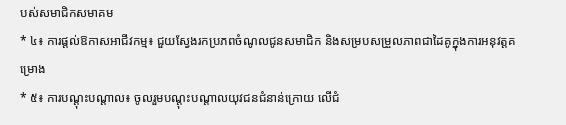បស់សមាជិកសមាគម
* ៤៖ ការផ្តល់ឱកាសអាជីវកម្ម៖ ជួយស្វែងរកប្រភពចំណូលជូនសមាជិក និងសម្របសម្រួលភាពជាដៃគូក្នុងការអនុវត្តគម្រោង
* ៥៖ ការបណ្តុះបណ្តាល៖ ចូលរួមបណ្តុះបណ្តាលយុវជនជំនាន់ក្រោយ លើជំ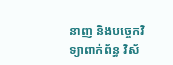នាញ និងបច្ចេកវិទ្យាពាក់ព័ន្ធ វិស័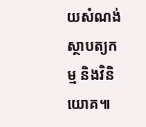យសំណង់ ស្ថាបត្យកម្ម និងវិនិយោគ៕